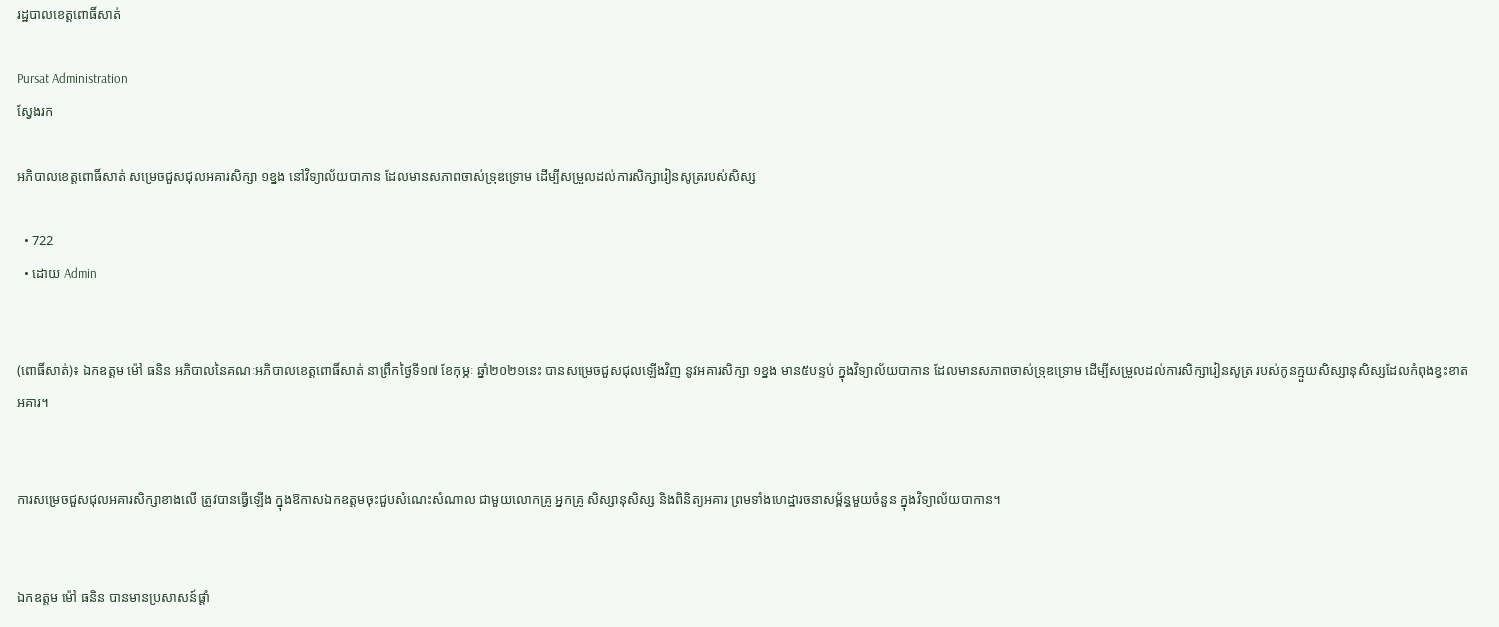រដ្ឋបាលខេត្តពោធិ៍សាត់

Pursat Administration
ស្វែងរក

អភិបាលខេត្តពោធិ៍សាត់ សម្រេចជួសជុលអគារសិក្សា ១ខ្នង នៅវិទ្យាល័យបាកាន ដែលមានសភាពចាស់ទ្រុឌទ្រោម ដើម្បីសម្រួលដល់ការសិក្សារៀនសូត្ររបស់សិស្ស

  • 722
  • ដោយ Admin


(ពោធិ៍សាត់)៖ ឯកឧត្តម ម៉ៅ ធនិន អភិបាលនៃគណៈអភិបាលខេត្តពោធិ៍សាត់ នាព្រឹកថ្ងៃទី១៧ ខែកុម្ភៈ ឆ្នាំ២០២១នេះ បានសម្រេចជួសជុលឡើងវិញ នូវអគារសិក្សា ១ខ្នង មាន៥បន្ទប់ ក្នុងវិទ្យាល័យបាកាន ដែលមានសភាពចាស់ទ្រុឌទ្រោម ដើម្បីសម្រួលដល់ការសិក្សារៀនសូត្រ របស់កូនក្មួយសិស្សានុសិស្សដែលកំពុងខ្វះខាតអគារ។


ការសម្រេចជួសជុលអគារសិក្សាខាងលើ ត្រូវបានធ្វើឡើង ក្នុងឱកាសឯកឧត្តមចុះជួបសំណេះសំណាល ជាមួយលោកគ្រូ អ្នកគ្រូ សិស្សានុសិស្ស និងពិនិត្យអគារ ព្រមទាំងហេដ្ឋារចនាសម្ព័ន្ធមួយចំនួន ក្នុងវិទ្យាល័យបាកាន។


ឯកឧត្តម ម៉ៅ ធនិន បានមានប្រសាសន៍ផ្តាំ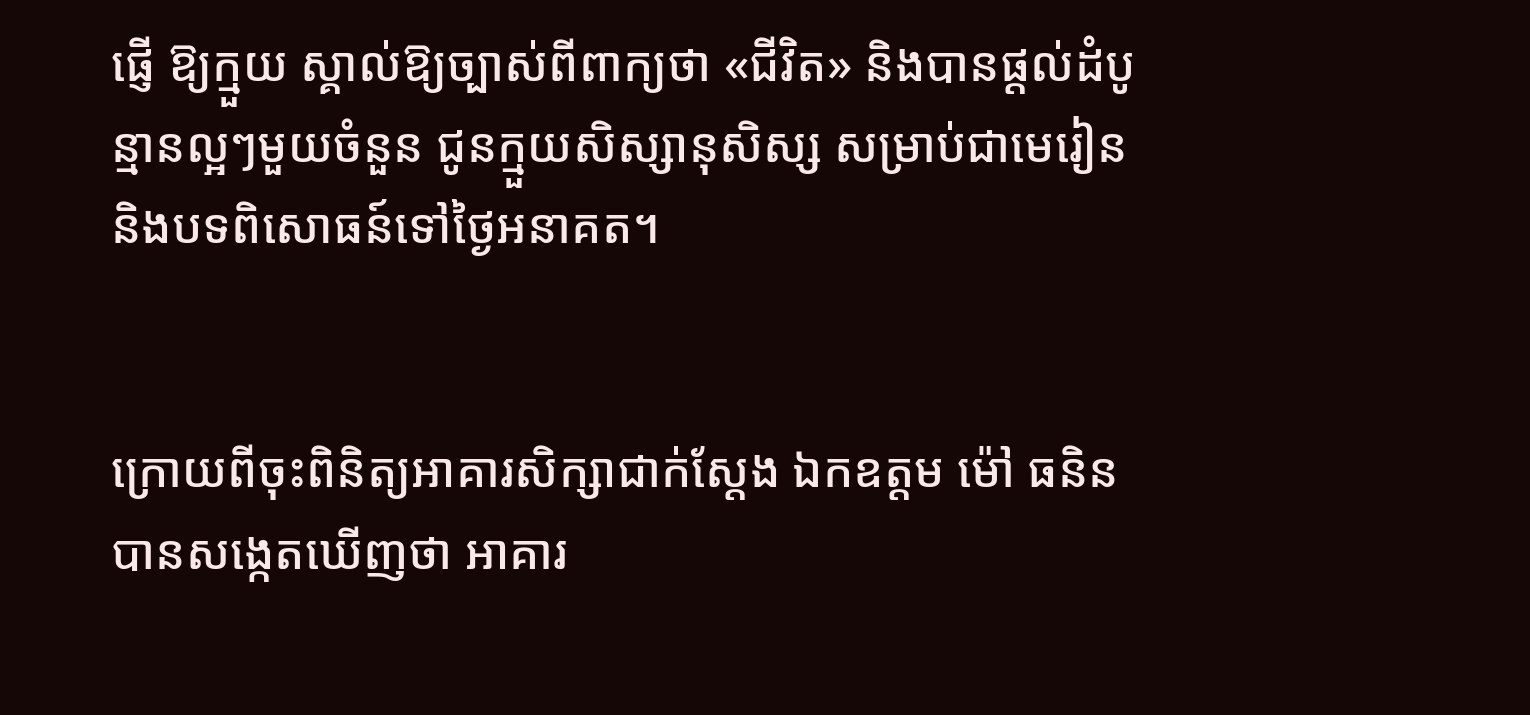ផ្ញើ ឱ្យក្មួយ ស្គាល់ឱ្យច្បាស់ពីពាក្យថា «ជីវិត» និងបានផ្ដល់ដំបូន្មានល្អៗមួយចំនួន ជូនក្មួយសិស្សានុសិស្ស សម្រាប់ជាមេរៀន និងបទពិសោធន៍ទៅថ្ងៃអនាគត។


ក្រោយពីចុះពិនិត្យអាគារសិក្សាជាក់ស្តែង ឯកឧត្តម ម៉ៅ ធនិន បានសង្កេតឃើញថា អាគារ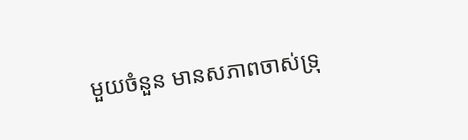មួយចំនួន មានសភាពចាស់ទ្រុ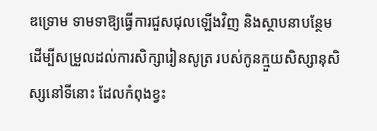ឌទ្រោម ទាមទាឱ្យធ្វើការជួសជុលឡើងវិញ និងស្ថាបនាបន្ថែម ដើម្បីសម្រួលដល់ការសិក្សារៀនសូត្រ របស់កូនក្មួយសិស្សានុសិស្សនៅទីនោះ ដែលកំពុងខ្វះ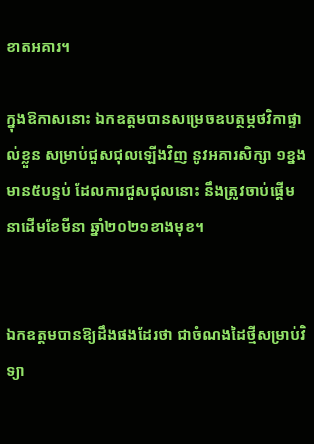ខាតអគារ។

ក្នុងឱកាសនោះ ឯកឧត្តមបានសម្រេចឧបត្ថម្ភថវិកាផ្ទាល់ខ្លួន សម្រាប់ជួសជុលឡើងវិញ នូវអគារសិក្សា ១ខ្នង មាន៥បន្ទប់ ដែលការជួសជុលនោះ នឹងត្រូវចាប់ផ្តើម នាដើមខែមីនា ឆ្នាំ២០២១ខាងមុខ។


ឯកឧត្តមបានឱ្យដឹងផងដែរថា ជាចំណងដៃថ្មីសម្រាប់វិទ្យា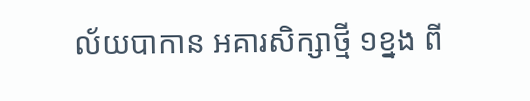ល័យបាកាន អគារសិក្សាថ្មី ១ខ្នង ពី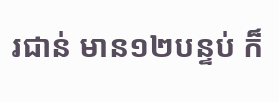រជាន់ មាន១២បន្ទប់ ក៏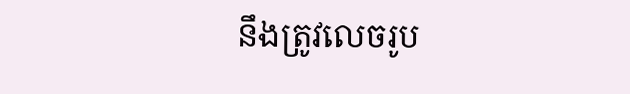នឹងត្រូវលេចរូប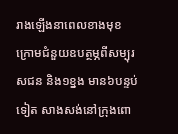រាងឡើងនាពេលខាងមុខ ក្រោមជំនួយឧបត្ថម្ភពីសម្បុរសជន និង១ខ្នង មាន៦បន្ទប់ទៀត សាងសង់នៅក្រុងពោ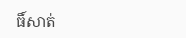ធិ៍សាត់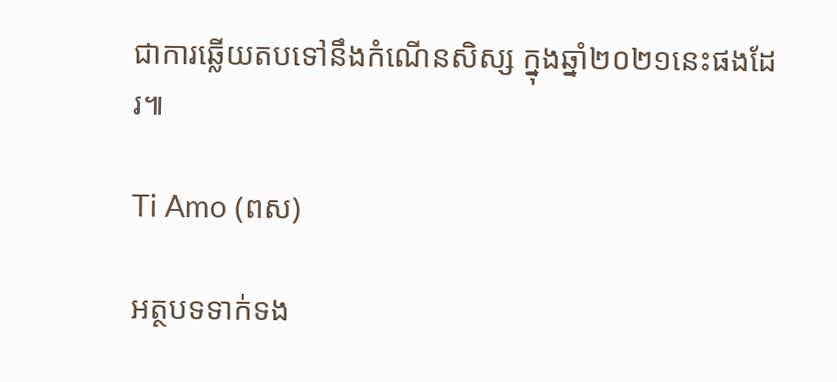ជាការឆ្លើយតបទៅនឹងកំណើនសិស្ស ក្នុងឆ្នាំ២០២១នេះផងដែរ៕

Ti Amo (ពស)

អត្ថបទទាក់ទង